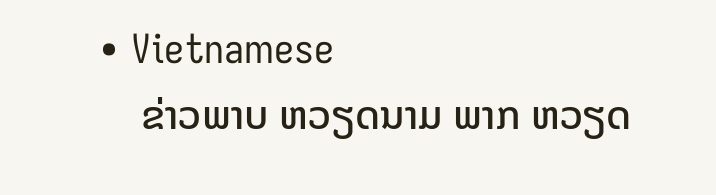• Vietnamese
    ຂ່າວພາບ ຫວຽດນາມ ພາກ ຫວຽດ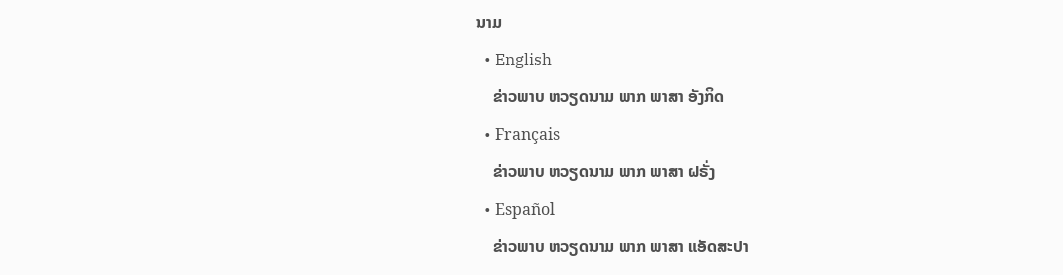ນາມ
  • English
    ຂ່າວພາບ ຫວຽດນາມ ພາກ ພາສາ ອັງກິດ
  • Français
    ຂ່າວພາບ ຫວຽດນາມ ພາກ ພາສາ ຝຣັ່ງ
  • Español
    ຂ່າວພາບ ຫວຽດນາມ ພາກ ພາສາ ແອັດສະປາ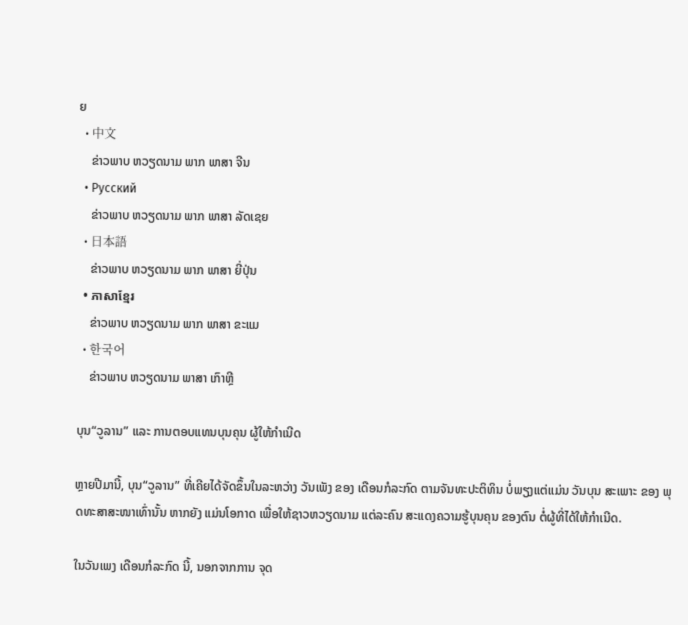ຍ
  • 中文
    ຂ່າວພາບ ຫວຽດນາມ ພາກ ພາສາ ຈີນ
  • Русский
    ຂ່າວພາບ ຫວຽດນາມ ພາກ ພາສາ ລັດເຊຍ
  • 日本語
    ຂ່າວພາບ ຫວຽດນາມ ພາກ ພາສາ ຍີ່ປຸ່ນ
  • ភាសាខ្មែរ
    ຂ່າວພາບ ຫວຽດນາມ ພາກ ພາສາ ຂະແມ
  • 한국어
    ຂ່າວພາບ ຫວຽດນາມ ພາສາ ເກົາຫຼີ

ບຸນ“ວູລານ” ແລະ ການຕອບແທນບຸນຄຸນ ຜູ້ໃຫ້ກຳເນີດ

ຫຼາຍປີມານີ້, ບຸນ“ວູລານ” ທີ່ເຄີຍໄດ້ຈັດຂຶ້ນໃນລະຫວ່າງ ວັນເພັງ ຂອງ ເດືອນກໍລະກົດ ຕາມຈັນທະປະຕິທິນ ບ່ໍພຽງແຕ່ແມ່ນ ວັນບຸນ ສະເພາະ ຂອງ ພຸດທະສາສະໜາເທົ່ານັ້ນ ຫາກຍັງ ແມ່ນໂອກາດ ເພື່ອໃຫ້ຊາວຫວຽດນາມ ແຕ່ລະຄົນ ສະແດງຄວາມຮູ້ບຸນຄຸນ ຂອງຕົນ ຕ່ໍຜູ້ທີ່ໄດ້ໃຫ້ກຳເນີດ.

ໃນວັນເພງ ເດືອນກໍລະກົດ ນີ້, ນອກຈາກການ ຈຸດ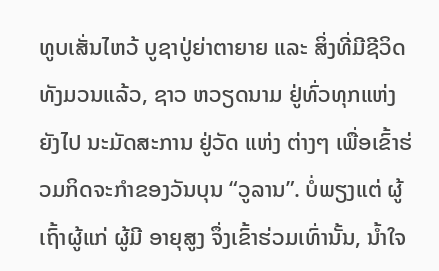ທູບເສັ່ນໄຫວ້ ບູຊາປູ່ຍ່າຕາຍາຍ ແລະ ສິ່ງທີ່ມີຊີວິດທັງມວນແລ້ວ, ຊາວ ຫວຽດນາມ ຢູ່ທົ່ວທຸກແຫ່ງ ຍັງໄປ ນະມັດສະການ ຢູ່ວັດ ແຫ່ງ ຕ່າງໆ ເພື່ອເຂົ້າຮ່ວມກິດຈະກຳຂອງວັນບຸນ “ວູລານ”. ບ່ໍພຽງແຕ່ ຜູ້ເຖົ້າຜູ້ແກ່ ຜູ້ມີ ອາຍຸສູງ ຈຶ່ງເຂົ້າຮ່ວມເທົ່ານັ້ນ, ນ້ຳໃຈ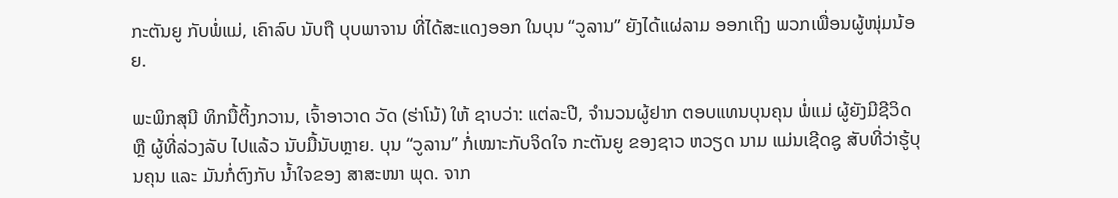ກະຕັນຍູ ກັບພ່ໍແມ່, ເຄົາລົບ ນັບຖື ບຸບພາຈານ ທີ່ໄດ້ສະແດງອອກ ໃນບຸນ “ວູລານ” ຍັງໄດ້ແຜ່ລາມ ອອກເຖິງ ພວກເພື່ອນຜູ້ໜຸ່ມນ້ອຍ.

ພະພິກສຸນີ ທິກນື້ຕິ້ງກວານ, ເຈົ້າອາວາດ ວັດ (ຮ່າໂນ້) ໃຫ້ ຊາບວ່າ: ແຕ່ລະປີ, ຈຳນວນຜູ້ຢາກ ຕອບແທນບຸນຄຸນ ພ່ໍແມ່ ຜູ້ຍັງມີຊີວິດ ຫຼື ຜູ້ທີ່ລ່ວງລັບ ໄປແລ້ວ ນັບມື້ນັບຫຼາຍ. ບຸນ “ວູລານ” ກ່ໍເໝາະກັບຈິດໃຈ ກະຕັນຍູ ຂອງຊາວ ຫວຽດ ນາມ ແມ່ນເຊີດຊູ ສັບທີ່ວ່າຮູ້ບຸນຄຸນ ແລະ ມັນກ່ໍຕົງກັບ ນ້ຳໃຈຂອງ ສາສະໜາ ພຸດ. ຈາກ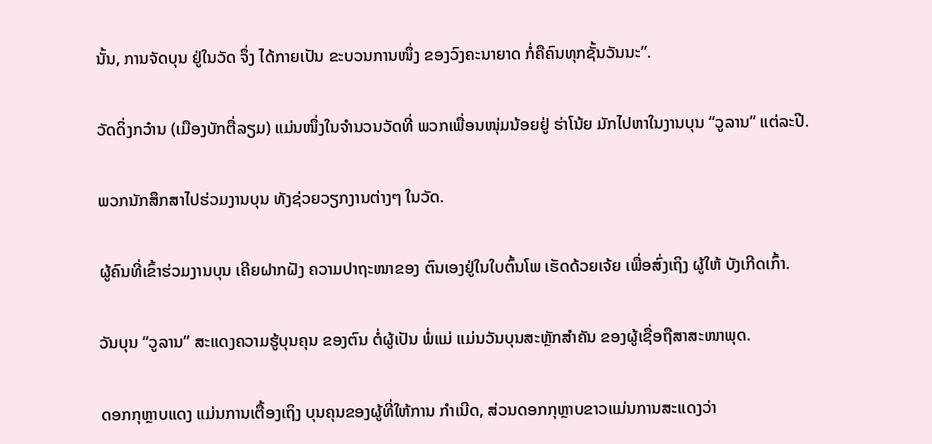ນັ້ນ, ການຈັດບຸນ ຢູ່ໃນວັດ ຈຶ່ງ ໄດ້ກາຍເປັນ ຂະບວນການໜຶ່ງ ຂອງວົງຄະນາຍາດ ກ່ໍຄືຄົນທຸກຊັ້ນວັນນະ”.

ວັດດິ່ງກວ໋ານ (ເມືອງບັກຕື່ລຽມ) ແມ່ນໜຶ່ງໃນຈຳນວນວັດທີ່ ພວກເພື່ອນໜຸ່ມນ້ອຍຢູ່ ຮ່າໂນ້ຍ ມັກໄປຫາໃນງານບຸນ “ວູລານ” ແຕ່ລະປີ.

ພວກນັກສຶກສາໄປຮ່ວມງານບຸນ ທັງຊ່ວຍວຽກງານຕ່າງໆ ໃນວັດ.

ຜູ້ຄົນທີ່ເຂົ້າຮ່ວມງານບຸນ ເຄີຍຝາກຝັງ ຄວາມປາຖະໜາຂອງ ຕົນເອງຢູ່ໃນໃບຕົ້ນໂພ ເຮັດດ້ວຍເຈ້ຍ ເພື່ອສົ່ງເຖິງ ຜູ້ໃຫ້ ບັງເກີດເກົ້າ.

ວັນບຸນ “ວູລານ” ສະແດງຄວາມຮູ້ບຸນຄຸນ ຂອງຕົນ ຕ່ໍຜູ້ເປັນ ພ່ໍແມ່ ແມ່ນວັນບຸນສະຫຼັກສຳຄັນ ຂອງຜູ້ເຊື່ອຖືສາສະໜາພຸດ.

ດອກກຸຫຼາບແດງ ແມ່ນການເຕື້ອງເຖິງ ບຸນຄຸນຂອງຜູ້ທີ່ໃຫ້ການ ກຳເນີດ, ສ່ວນດອກກຸຫຼາບຂາວແມ່ນການສະແດງວ່າ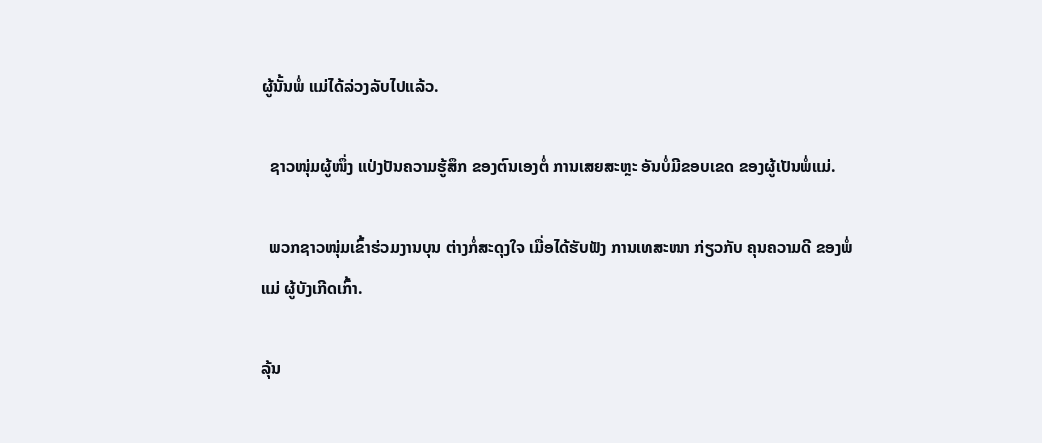ຜູ້ນັ້ນພ່ໍ ແມ່ໄດ້ລ່ວງລັບໄປແລ້ວ.

  ຊາວໜຸ່ມຜູ້ໜຶ່ງ ແປ່ງປັນຄວາມຮູ້ສຶກ ຂອງຕົນເອງຕ່ໍ ການເສຍສະຫຼະ ອັນບ່ໍມີຂອບເຂດ ຂອງຜູ້ເປັນພ່ໍແມ່.

  ພວກຊາວໜຸ່ມເຂົ້າຮ່ວມງານບຸນ ຕ່າງກ່ໍສະດຸງໃຈ ເມື່ອໄດ້ຮັບຟັງ ການເທສະໜາ ກ່ຽວກັບ ຄຸນຄວາມດີ ຂອງພ່ໍແມ່ ຜູ້ບັງເກີດເກົ້າ.

ລຸ້ນ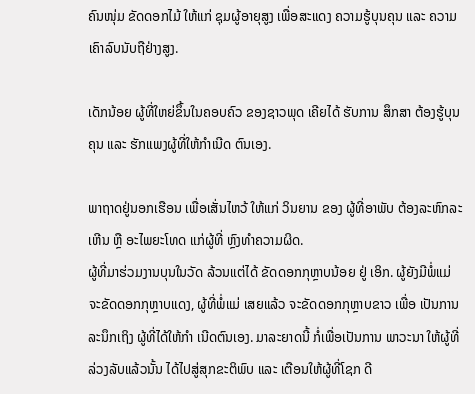ຄົນໜຸ່ມ ຂັດດອກໄມ້ ໃຫ້ແກ່ ຊຸມຜູ້ອາຍຸສູງ ເພື່ອສະແດງ ຄວາມຮູ້ບຸນຄຸນ ແລະ ຄວາມເຄົາລົບນັບຖືຢ່າງສູງ.

ເດັກນ້ອຍ ຜູ້ທີ່ໃຫຍ່ຂຶ້ນໃນຄອບຄົວ ຂອງຊາວພຸດ ເຄີຍໄດ້ ຮັບການ ສຶກສາ ຕ້ອງຮູ້ບຸນຄຸນ ແລະ ຮັກແພງຜູ້ທີ່ໃຫ້ກຳເນີດ ຕົນເອງ.

ພາຖາດຢູ່ນອກເຮືອນ ເພື່ອເສັ່ນໄຫວ້ ໃຫ້ແກ່ ວິນຍານ ຂອງ ຜູ້ທີ່ອາພັບ ຕ້ອງລະຫົກລະເຫີນ ຫຼື ອະໄພຍະໂທດ ແກ່ຜູ້ທີ່ ຫຼົງທຳຄວາມຜິດ.
ຜູ້ທີ່ມາຮ່ວມງານບຸນໃນວັດ ລ້ວນແຕ່ໄດ້ ຂັດດອກກຸຫຼາບນ້ອຍ ຢູ່ ເອິກ. ຜູ້ຍັງມີພ່ໍແມ່ ຈະຂັດດອກກຸຫຼາບແດງ, ຜູ້ທີ່ພ່ໍແມ່ ເສຍແລ້ວ ຈະຂັດດອກກຸຫຼາບຂາວ ເພື່ອ ເປັນການລະນຶກເຖິງ ຜູ້ທີ່ໄດ້ໃຫ້ກຳ ເນີດຕົນເອງ. ມາລະຍາດນີ້ ກ່ໍເພື່ອເປັນການ ພາວະນາ ໃຫ້ຜູ້ທີ່ ລ່ວງລັບແລ້ວນັ້ນ ໄດ້ໄປສູ່ສຸກຂະຕິພົບ ແລະ ເຕືອນໃຫ້ຜູ້ທີ່ໂຊກ ດີ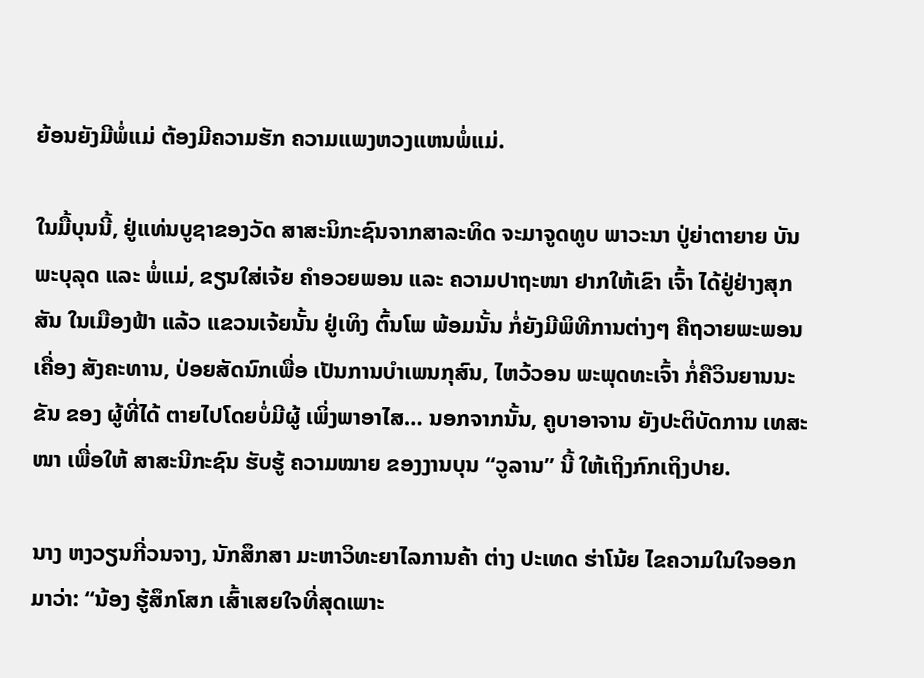ຍ້ອນຍັງມີພ່ໍແມ່ ຕ້ອງມີຄວາມຮັກ ຄວາມແພງຫວງແຫນພ່ໍແມ່.

ໃນມື້ບຸນນີ້, ຢູ່ແທ່ນບູຊາຂອງວັດ ສາສະນິກະຊົນຈາກສາລະທິດ ຈະມາຈູດທູບ ພາວະນາ ປູ່ຍ່າຕາຍາຍ ບັນພະບຸລຸດ ແລະ ພ່ໍແມ່, ຂຽນໃສ່ເຈ້ຍ ຄຳອວຍພອນ ແລະ ຄວາມປາຖະໜາ ຢາກໃຫ້ເຂົາ ເຈົ້າ ໄດ້ຢູ່ຢ່າງສຸກສັນ ໃນເມືອງຟ້າ ແລ້ວ ແຂວນເຈ້ຍນັ້ນ ຢູ່ເທິງ ຕົ້ນໂພ ພ້ອມນັ້ນ ກ່ໍຍັງມີພິທີການຕ່າງໆ ຄືຖວາຍພະພອນ ເຄື່ອງ ສັງຄະທານ, ປ່ອຍສັດນົກເພື່ອ ເປັນການບຳເພນກຸສົນ, ໄຫວ້ວອນ ພະພຸດທະເຈົ້າ ກ່ໍຄືວິນຍານນະຂັນ ຂອງ ຜູ້ທີ່ໄດ້ ຕາຍໄປໂດຍບໍ່ມີຜູ້ ເພິ່ງພາອາໄສ… ນອກຈາກນັ້ນ, ຄູບາອາຈານ ຍັງປະຕິບັດການ ເທສະໜາ ເພື່ອໃຫ້ ສາສະນີກະຊົນ ຮັບຮູ້ ຄວາມໝາຍ ຂອງງານບຸນ “ວູລານ” ນີ້ ໃຫ້ເຖິງກົກເຖິງປາຍ.

ນາງ ຫງວຽນກີ່ວນຈາງ, ນັກສຶກສາ ມະຫາວິທະຍາໄລການຄ້າ ຕ່າງ ປະເທດ ຮ່າໂນ້ຍ ໄຂຄວາມໃນໃຈອອກມາວ່າ: “ນ້ອງ ຮູ້ສຶກໂສກ ເສົ້າເສຍໃຈທີ່ສຸດເພາະ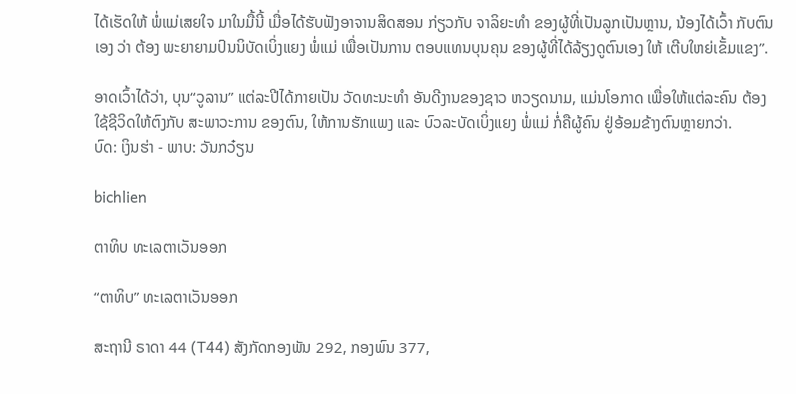ໄດ້ເຮັດໃຫ້ ພ່ໍແມ່ເສຍໃຈ ມາໃນມື້ນີ້ ເມື່ອໄດ້ຮັບຟັງອາຈານສິດສອນ ກ່ຽວກັບ ຈາລິຍະທຳ ຂອງຜູ້ທີ່ເປັນລູກເປັນຫຼານ, ນ້ອງໄດ້ເວົ້າ ກັບຕົນເອງ ວ່າ ຕ້ອງ ພະຍາຍາມປົນນິບັດເບິ່ງແຍງ ພ່ໍແມ່ ເພື່ອເປັນການ ຕອບແທນບຸນຄຸນ ຂອງຜູ້ທີ່ໄດ້ລ້ຽງດູຕົນເອງ ໃຫ້ ເຕີບໃຫຍ່ເຂັ້ມແຂງ”.

ອາດເວົ້າໄດ້ວ່າ, ບຸນ“ວູລານ” ແຕ່ລະປີໄດ້ກາຍເປັນ ວັດທະນະທຳ ອັນດີງານຂອງຊາວ ຫວຽດນາມ, ແມ່ນໂອກາດ ເພື່ອໃຫ້ແຕ່ລະຄົນ ຕ້ອງໃຊ້ຊີວິດໃຫ້ຕົງກັບ ສະພາວະການ ຂອງຕົນ, ໃຫ້ການຮັກແພງ ແລະ ບົວລະບັດເບິ່ງແຍງ ພ່ໍແມ່ ກ່ໍຄືຜູ້ຄົນ ຢູ່ອ້ອມຂ້າງຕົນຫຼາຍກວ່າ.
ບົດ: ເງິນຮ່າ - ພາບ: ວັນກວ໋ຽນ

bichlien

ຕາທິບ ທະເລຕາເວັນອອກ

“ຕາທິບ” ທະເລຕາເວັນອອກ

ສະຖານີ ຣາດາ 44 (T44) ສັງກັດກອງພັນ 292, ກອງພົນ 377,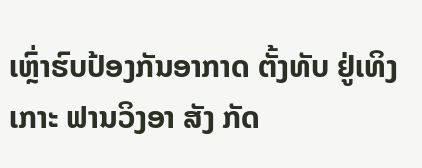ເຫຼົ່າຮົບປ້ອງກັນອາກາດ ຕັ້ງທັບ ຢູ່ເທິງເກາະ ຟານວິງອາ ສັງ ກັດ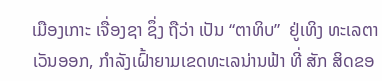ເມືອງເກາະ ເຈື່ອງຊາ ຊຶ່ງ ຖືວ່າ ເປັນ “ຕາທິບ”  ຢູ່ເທິງ ທະເລຕາເວັນອອກ, ກຳລັງເຝົ້າຍາມເຂດທະເລນ່ານຟ້າ ທີ່ ສັກ ສິດຂອ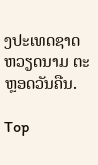ງປະເທດຊາດ ຫວຽດນາມ ຕະຫຼອດວັນຄືນ.

Top